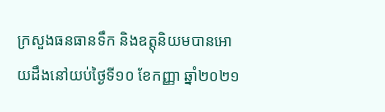ក្រសួងធនធានទឹក និងឧត្តុនិយមបានអោយដឹងនៅយប់ថ្ងៃទី១០ ខែកញ្ញា ឆ្នាំ២០២១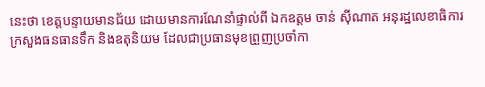នេះថា ខេត្តបន្ទាយមានជ័យ ដោយមានការណែនាំផ្ទាល់ពី ឯកឧត្តម ចាន់ ស៊ីណាត អនុរដ្ឋលេខាធិការ ក្រសួងធនធានទឹក និងឧតុនិយម ដែលជាប្រធានមុខព្រួញប្រចាំកា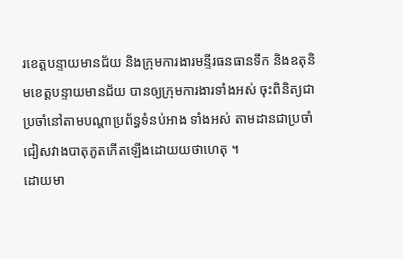រខេត្តបន្ទាយមានជ័យ និងក្រុមការងារមន្ទីរធនធានទឹក និងឧតុនិមខេត្តបន្ទាយមានជ័យ បានឲ្យក្រុមការងារទាំងអស់ ចុះពិនិត្យជាប្រចាំនៅតាមបណ្តាប្រព័ន្ធទំនប់អាង ទាំងអស់ តាមដានជាប្រចាំជៀសវាងបាតុភូតកើតឡើងដោយយថាហេតុ ។
ដោយមា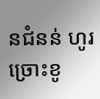នជំនន់ ហូរច្រោះខូ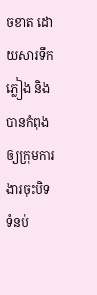ចខាត ដោយសារទឹកភ្លៀង និងបានកំពុង ឲ្យក្រុមការងារចុះបិទទំនប់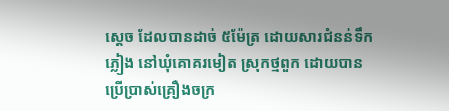ស្តេច ដែលបានដាច់ ៥ម៉ែត្រ ដោយសារជំនន់ទឹកភ្លៀង នៅឃុំគោគរមៀត ស្រុកថ្មពួក ដោយបានប្រេីប្រាស់គ្រឿងចក្រ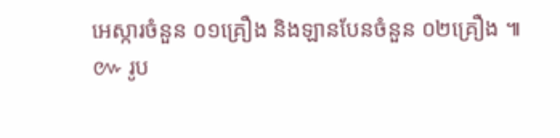អេស្ការចំនួន ០១គ្រឿង និងឡានបែនចំនួន ០២គ្រឿង ៕
៚ រូប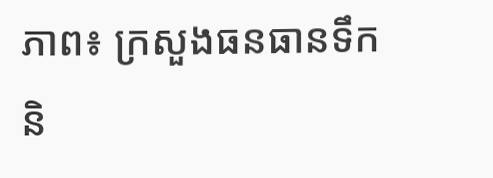ភាព៖ ក្រសួងធនធានទឹក និ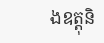ងឧត្តុនិ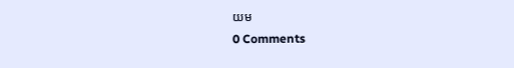យម
0 Comments